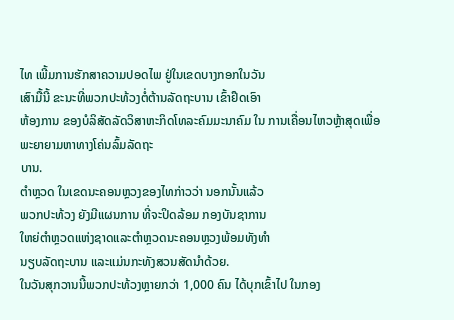ໄທ ເພີ້ມການຮັກສາຄວາມປອດໄພ ຢູ່ໃນເຂດບາງກອກໃນວັນ
ເສົາມື້ນີ້ ຂະນະທີ່ພວກປະທ້ວງຕໍ່ຕ້ານລັດຖະບານ ເຂົ້າຢຶດເອົາ
ຫ້ອງການ ຂອງບໍລິສັດລັດວິສາຫະກິດໂທລະຄົມມະນາຄົມ ໃນ ການເຄື່ອນໄຫວຫຼ້າສຸດເພື່ອພະຍາຍາມຫາທາງໂຄ່ນລົ້ມລັດຖະ
ບານ.
ຕຳຫຼວດ ໃນເຂດນະຄອນຫຼວງຂອງໄທກ່າວວ່າ ນອກນັ້ນແລ້ວ
ພວກປະທ້ວງ ຍັງມີແຜນການ ທີ່ຈະປິດລ້ອມ ກອງບັນຊາການ
ໃຫຍ່ຕຳຫຼວດແຫ່ງຊາດແລະຕຳຫຼວດນະຄອນຫຼວງພ້ອມທັງທຳ
ນຽບລັດຖະບານ ແລະແມ່ນກະທັງສວນສັດນຳດ້ວຍ.
ໃນວັນສຸກວານນີ້ພວກປະທ້ວງຫຼາຍກວ່າ 1,000 ຄົນ ໄດ້ບຸກເຂົ້າໄປ ໃນກອງ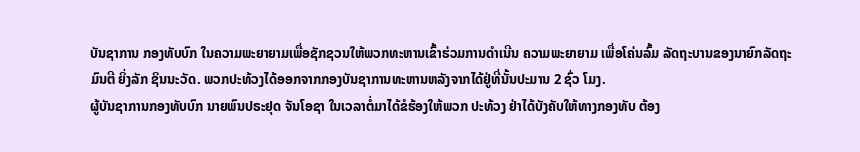ບັນຊາການ ກອງທັບບົກ ໃນຄວາມພະຍາຍາມເພື່ອຊັກຊວນໃຫ້ພວກທະຫານເຂົ້າຮ່ວມການດຳເນີນ ຄວາມພະຍາຍາມ ເພື່ອໂຄ່ນລົ້ມ ລັດຖະບານຂອງນາຍົກລັດຖະມົນຕີ ຍິ່ງລັກ ຊິນນະວັດ. ພວກປະທ້ວງໄດ້ອອກຈາກກອງບັນຊາການທະຫານຫລັງຈາກໄດ້ຢູ່ທີ່ນັ້ນປະມານ 2 ຊົ່ວ ໂມງ.
ຜູ້ບັນຊາການກອງທັບບົກ ນາຍພົນປຣະຢຸດ ຈັນໂອຊາ ໃນເວລາຕໍ່ມາໄດ້ຂໍຮ້ອງໃຫ້ພວກ ປະທ້ວງ ຢ່າໄດ້ບັງຄັບໃຫ້ທາງກອງທັບ ຕ້ອງ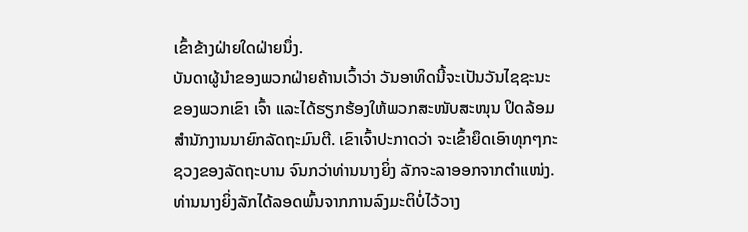ເຂົ້າຂ້າງຝ່າຍໃດຝ່າຍນຶ່ງ.
ບັນດາຜູ້ນຳຂອງພວກຝ່າຍຄ້ານເວົ້າວ່າ ວັນອາທິດນີ້ຈະເປັນວັນໄຊຊະນະຂອງພວກເຂົາ ເຈົ້າ ແລະໄດ້ຮຽກຮ້ອງໃຫ້ພວກສະໜັບສະໜຸນ ປິດລ້ອມ ສຳນັກງານນາຍົກລັດຖະມົນຕີ. ເຂົາເຈົ້າປະກາດວ່າ ຈະເຂົ້າຍຶດເອົາທຸກໆກະຊວງຂອງລັດຖະບານ ຈົນກວ່າທ່ານນາງຍິ່ງ ລັກຈະລາອອກຈາກຕຳແໜ່ງ.
ທ່ານນາງຍິ່ງລັກໄດ້ລອດພົ້ນຈາກການລົງມະຕິບໍ່ໄວ້ວາງ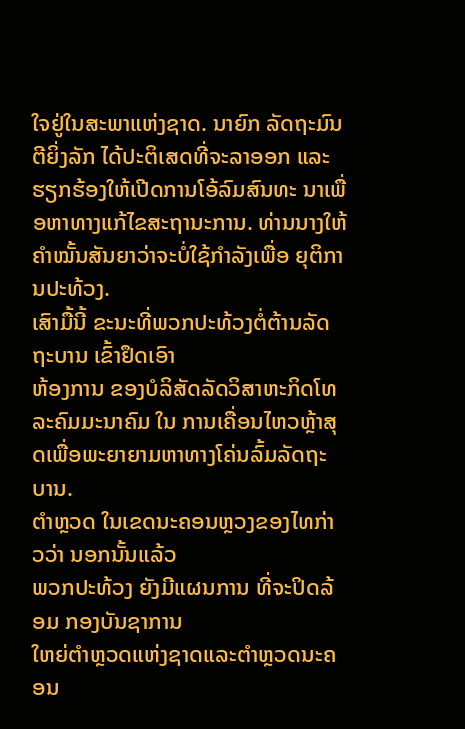ໃຈຢູ່ໃນສະພາແຫ່ງຊາດ. ນາຍົກ ລັດຖະມົນຕີຍິ່ງລັກ ໄດ້ປະຕິເສດທີ່ຈະລາອອກ ແລະຮຽກຮ້ອງໃຫ້ເປີດການໂອ້ລົມສົນທະ ນາເພື່ອຫາທາງແກ້ໄຂສະຖານະການ. ທ່ານນາງໃຫ້ຄຳໝັ້ນສັນຍາວ່າຈະບໍ່ໃຊ້ກຳລັງເພື່ອ ຍຸຕິການປະທ້ວງ.
ເສົາມື້ນີ້ ຂະນະທີ່ພວກປະທ້ວງຕໍ່ຕ້ານລັດຖະບານ ເຂົ້າຢຶດເອົາ
ຫ້ອງການ ຂອງບໍລິສັດລັດວິສາຫະກິດໂທລະຄົມມະນາຄົມ ໃນ ການເຄື່ອນໄຫວຫຼ້າສຸດເພື່ອພະຍາຍາມຫາທາງໂຄ່ນລົ້ມລັດຖະ
ບານ.
ຕຳຫຼວດ ໃນເຂດນະຄອນຫຼວງຂອງໄທກ່າວວ່າ ນອກນັ້ນແລ້ວ
ພວກປະທ້ວງ ຍັງມີແຜນການ ທີ່ຈະປິດລ້ອມ ກອງບັນຊາການ
ໃຫຍ່ຕຳຫຼວດແຫ່ງຊາດແລະຕຳຫຼວດນະຄອນ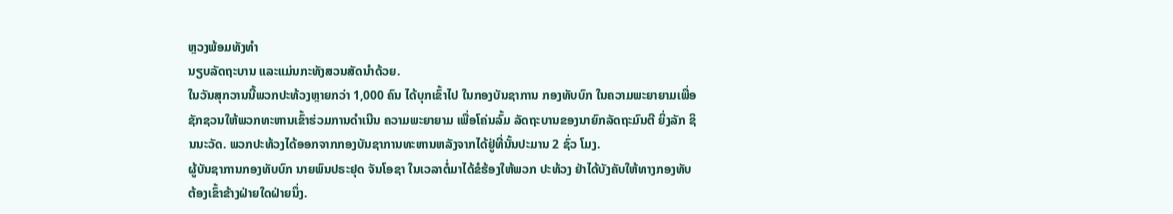ຫຼວງພ້ອມທັງທຳ
ນຽບລັດຖະບານ ແລະແມ່ນກະທັງສວນສັດນຳດ້ວຍ.
ໃນວັນສຸກວານນີ້ພວກປະທ້ວງຫຼາຍກວ່າ 1,000 ຄົນ ໄດ້ບຸກເຂົ້າໄປ ໃນກອງບັນຊາການ ກອງທັບບົກ ໃນຄວາມພະຍາຍາມເພື່ອຊັກຊວນໃຫ້ພວກທະຫານເຂົ້າຮ່ວມການດຳເນີນ ຄວາມພະຍາຍາມ ເພື່ອໂຄ່ນລົ້ມ ລັດຖະບານຂອງນາຍົກລັດຖະມົນຕີ ຍິ່ງລັກ ຊິນນະວັດ. ພວກປະທ້ວງໄດ້ອອກຈາກກອງບັນຊາການທະຫານຫລັງຈາກໄດ້ຢູ່ທີ່ນັ້ນປະມານ 2 ຊົ່ວ ໂມງ.
ຜູ້ບັນຊາການກອງທັບບົກ ນາຍພົນປຣະຢຸດ ຈັນໂອຊາ ໃນເວລາຕໍ່ມາໄດ້ຂໍຮ້ອງໃຫ້ພວກ ປະທ້ວງ ຢ່າໄດ້ບັງຄັບໃຫ້ທາງກອງທັບ ຕ້ອງເຂົ້າຂ້າງຝ່າຍໃດຝ່າຍນຶ່ງ.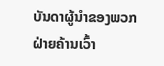ບັນດາຜູ້ນຳຂອງພວກຝ່າຍຄ້ານເວົ້າ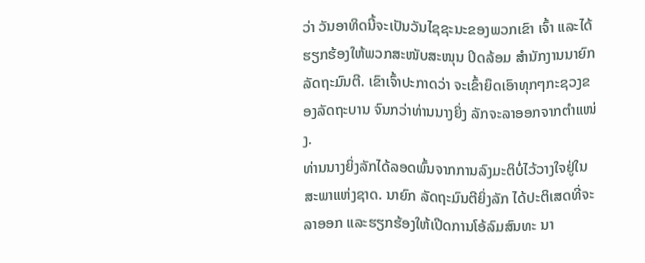ວ່າ ວັນອາທິດນີ້ຈະເປັນວັນໄຊຊະນະຂອງພວກເຂົາ ເຈົ້າ ແລະໄດ້ຮຽກຮ້ອງໃຫ້ພວກສະໜັບສະໜຸນ ປິດລ້ອມ ສຳນັກງານນາຍົກລັດຖະມົນຕີ. ເຂົາເຈົ້າປະກາດວ່າ ຈະເຂົ້າຍຶດເອົາທຸກໆກະຊວງຂອງລັດຖະບານ ຈົນກວ່າທ່ານນາງຍິ່ງ ລັກຈະລາອອກຈາກຕຳແໜ່ງ.
ທ່ານນາງຍິ່ງລັກໄດ້ລອດພົ້ນຈາກການລົງມະຕິບໍ່ໄວ້ວາງໃຈຢູ່ໃນສະພາແຫ່ງຊາດ. ນາຍົກ ລັດຖະມົນຕີຍິ່ງລັກ ໄດ້ປະຕິເສດທີ່ຈະລາອອກ ແລະຮຽກຮ້ອງໃຫ້ເປີດການໂອ້ລົມສົນທະ ນາ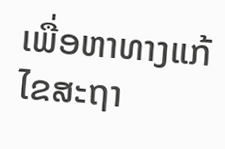ເພື່ອຫາທາງແກ້ໄຂສະຖາ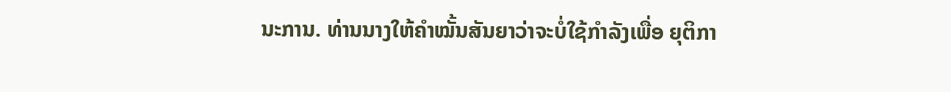ນະການ. ທ່ານນາງໃຫ້ຄຳໝັ້ນສັນຍາວ່າຈະບໍ່ໃຊ້ກຳລັງເພື່ອ ຍຸຕິກາ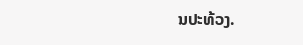ນປະທ້ວງ.